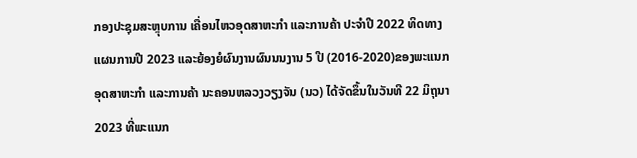ກອງປະຊຸມສະຫຼຸບການ ເຄື່ອນໄຫວອຸດສາຫະກຳ ແລະການຄ້າ ປະຈຳປີ 2022 ທິດທາງແຜນການປີ 2023 ແລະຍ້ອງຍໍຜົນງານຜົນນນງານ 5 ປີ (2016-2020)ຂອງພະແນກອຸດສາຫະກຳ ແລະການຄ້າ ນະຄອນຫລວງວຽງຈັນ (ນວ) ໄດ້ຈັດຂຶ້ນໃນວັນທີ 22 ມິຖຸນາ 2023 ທີ່ພະແນກ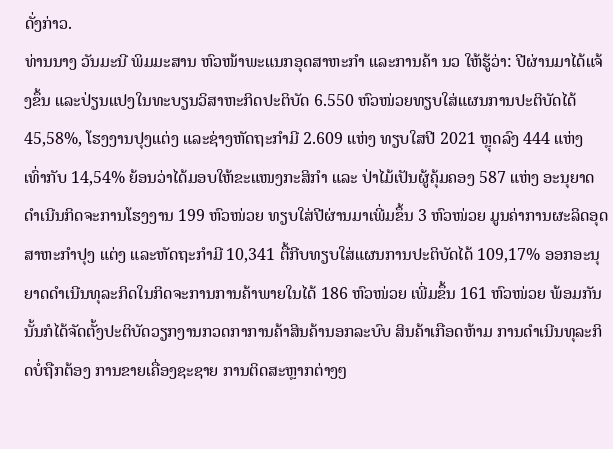ດັ່ງກ່າວ.
ທ່ານນາງ ວັນມະນີ ພິມມະສານ ຫົວໜ້າພະແນກອຸດສາຫະກຳ ແລະການຄ້າ ນວ ໃຫ້ຮູ້ວ່າ: ປີຜ່ານມາໄດ້ແຈ້ງຂຶ້ນ ແລະປ່ຽນແປງໃນທະບຽນວິສາຫະກິດປະຕິບັດ 6.550 ຫົວໜ່ວຍທຽບໃສ່ແຜນການປະຕິບັດໄດ້ 45,58%, ໂຮງງານປຸງແຕ່ງ ແລະຊ່າງຫັດຖະກຳມີ 2.609 ແຫ່ງ ທຽບໃສປີ 2021 ຫຼຸດລົງ 444 ແຫ່ງ ເທົ່າກັບ 14,54% ຍ້ອນວ່າໄດ້ມອບໃຫ້ຂະແໜງກະສິກຳ ແລະ ປ່າໄມ້ເປັນຜູ້ຄຸ້ມຄອງ 587 ແຫ່ງ ອະນຸຍາດດຳເນີນກິດຈະການໂຮງງານ 199 ຫົວໜ່ວຍ ທຽບໃສ່ປີຜ່ານມາເພີ່ມຂຶ້ນ 3 ຫົວໜ່ວຍ ມູນຄ່າການຜະລິດອຸດສາຫະກຳປຸງ ແຕ່ງ ແລະຫັດຖະກຳມີ 10,341 ຕື້ກີບທຽບໃສ່ແຜນການປະຕິບັດໄດ້ 109,17% ອອກອະນຸຍາດດຳເນີນທຸລະກິດໃນກິດຈະການການຄ້າພາຍໃນໄດ້ 186 ຫົວໜ່ວຍ ເພີ່ມຂຶ້ນ 161 ຫົວໜ່ວຍ ພ້ອມກັນນັ້ນກໍໄດ້ຈັດຕັ້ງປະຕິບັດວຽກງານກວດກາການຄ້າສິນຄ້ານອກລະບົບ ສິນຄ້າເກືອດຫ້າມ ການດຳເນີນທຸລະກິດບໍ່ຖືກຕ້ອງ ການຂາຍເຄື່ອງຊະຊາຍ ການຕິດສະຫຼາກຕ່າງໆ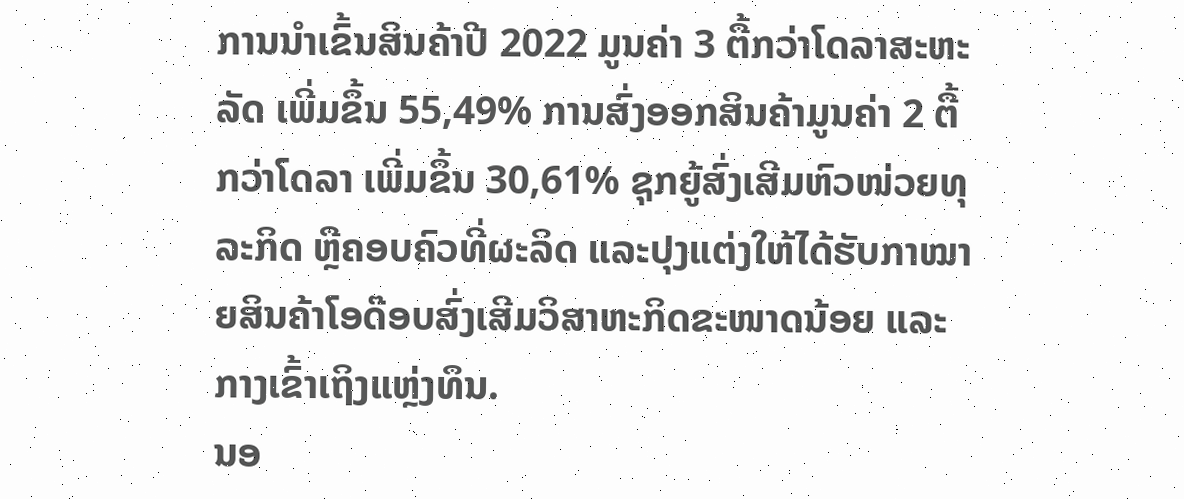ການນຳເຂົ້ນສິນຄ້າປີ 2022 ມູນຄ່າ 3 ຕື້ກວ່າໂດລາສະຫະລັດ ເພີ່ມຂຶ້ນ 55,49% ການສົ່ງອອກສິນຄ້າມູນຄ່າ 2 ຕື້ກວ່າໂດລາ ເພີ່ມຂຶ້ນ 30,61% ຊຸກຍູ້ສົ່ງເສີມຫົວໜ່ວຍທຸລະກິດ ຫຼືຄອບຄົວທີ່ຜະລິດ ແລະປຸງແຕ່ງໃຫ້ໄດ້ຮັບກາໝາຍສິນຄ້າໂອດ໊ອບສົ່ງເສີມວິສາຫະກິດຂະໜາດນ້ອຍ ແລະກາງເຂົ້າເຖິງແຫຼ່ງທຶນ.
ນອ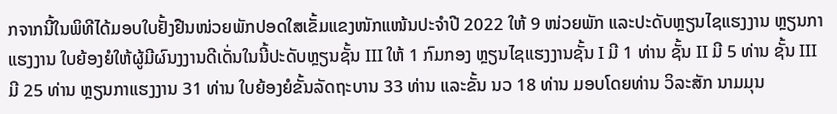ກຈາກນີ້ໃນພິທີໄດ້ມອບໃບຢັ້ງຢືນໜ່ວຍພັກປອດໃສເຂັ້ມແຂງໜັກແໜ້ນປະຈຳປີ 2022 ໃຫ້ 9 ໜ່ວຍພັກ ແລະປະດັບຫຼຽນໄຊແຮງງານ ຫຼຽນກາແຮງງານ ໃບຍ້ອງຍໍໃຫ້ຜູ້ມີຜົນງງານດີເດັ່ນໃນນີ້ປະດັບຫຼຽນຊັ້ນ III ໃຫ້ 1 ກົມກອງ ຫຼຽນໄຊແຮງງານຊັ້ນ I ມີ 1 ທ່ານ ຊັ້ນ II ມີ 5 ທ່ານ ຊັ້ນ III ມີ 25 ທ່ານ ຫຼຽນກາແຮງງານ 31 ທ່ານ ໃບຍ້ອງຍໍຂັ້ນລັດຖະບານ 33 ທ່ານ ແລະຂັ້ນ ນວ 18 ທ່ານ ມອບໂດຍທ່ານ ວິລະສັກ ນາມມຸນ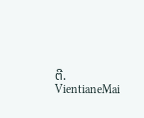ຕີ.
VientianeMai